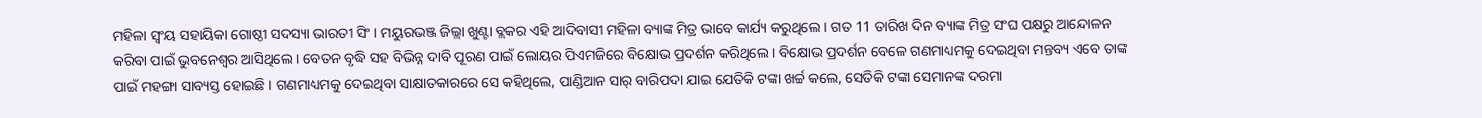ମହିଳା ସ୍ବଂୟ ସହାୟିକା ଗୋଷ୍ଠୀ ସଦସ୍ୟା ଭାରତୀ ସିଂ । ମୟୁରଭଞ୍ଜ ଜିଲ୍ଲା ଖୁଣ୍ଟା ବ୍ଲକର ଏହି ଆଦିବାସୀ ମହିଳା ବ୍ୟାଙ୍କ ମିତ୍ର ଭାବେ କାର୍ଯ୍ୟ କରୁଥିଲେ । ଗତ 11 ତାରିଖ ଦିନ ବ୍ୟାଙ୍କ ମିତ୍ର ସଂଘ ପକ୍ଷରୁ ଆନ୍ଦୋଳନ କରିବା ପାଇଁ ଭୁବନେଶ୍ବର ଆସିଥିଲେ । ବେତନ ବୃଦ୍ଧି ସହ ବିଭିନ୍ନ ଦାବି ପୂରଣ ପାଇଁ ଲୋୟର ପିଏମଜିରେ ବିକ୍ଷୋଭ ପ୍ରଦର୍ଶନ କରିଥିଲେ । ବିକ୍ଷୋଭ ପ୍ରଦର୍ଶନ ବେଳେ ଗଣମାଧ୍ୟମକୁ ଦେଇଥିବା ମନ୍ତବ୍ୟ ଏବେ ତାଙ୍କ ପାଇଁ ମହଙ୍ଗା ସାବ୍ୟସ୍ତ ହୋଇଛି । ଗଣମାଧ୍ୟମକୁ ଦେଇଥିବା ସାକ୍ଷାତକାରରେ ସେ କହିଥିଲେ, ପାଣ୍ଡିଆନ ସାର୍ ବାରିପଦା ଯାଇ ଯେତିକି ଟଙ୍କା ଖର୍ଚ୍ଚ କଲେ, ସେତିକି ଟଙ୍କା ସେମାନଙ୍କ ଦରମା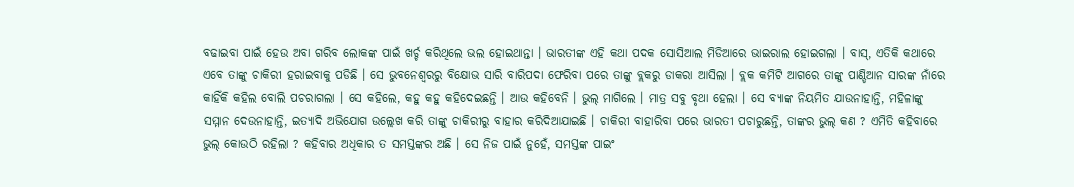ବଢାଇବା ପାଇଁ ହେଉ ଅବା ଗରିବ ଲୋକଙ୍କ ପାଇଁ ଖର୍ଚ୍ଚ କରିଥିଲେ ଭଲ ହୋଇଥାନ୍ତା । ଭାରତୀଙ୍କ ଏହି କଥା ପଦକ ସୋସିଆଲ ମିଡିଆରେ ଭାଇରାଲ ହୋଇଗଲା । ବାସ୍, ଏତିକି କଥାରେ ଏବେ ତାଙ୍କୁ ଚାକିରୀ ହରାଇବାକୁ ପଡିଛି । ସେ ଭୁବନେଶ୍ବରରୁ ବିକ୍ଷୋଭ ସାରି ବାରିପଦା ଫେରିବା ପରେ ତାଙ୍କୁ ବ୍ଲକରୁ ଡାକରା ଆସିଲା । ବ୍ଲକ କମିଟି ଆଗରେ ତାଙ୍କୁ ପାଣ୍ଡିଆନ ସାରଙ୍କ ନାଁରେ କାହିଁକି କହିଲ ବୋଲି ପଚରାଗଲା । ସେ କହିଲେ, କହୁ କହୁ କହିଦେଇଛନ୍ତି । ଆଉ କହିବେନି । ଭୁଲ୍ ମାଗିଲେ । ମାତ୍ର ସବୁ ବୃଥା ହେଲା । ସେ ବ୍ୟାଙ୍କ ନିୟମିତ ଯାଉନାହାନ୍ତି, ମହିଳାଙ୍କୁ ସମ୍ମାନ ଦେଉନାହାନ୍ତି, ଇତ୍ୟାଦି ଅଭିଯୋଗ ଉଲ୍ଲେଖ କରି ତାଙ୍କୁ ଚାକିରୀରୁ ବାହାର କରିଦିଆଯାଇଛି । ଚାକିରୀ ବାହାରିବା ପରେ ଭାରତୀ ପଚାରୁଛନ୍ତି, ତାଙ୍କର ଭୁଲ୍ କଣ ? ଏମିତି କହିବାରେ ଭୁଲ୍ କୋଉଠି ରହିଲା ? କହିବାର ଅଧିକାର ତ ସମସ୍ତଙ୍କର ଅଛି । ସେ ନିଜ ପାଇଁ ନୁହେଁ, ସମସ୍ତଙ୍କ ପାଇଂ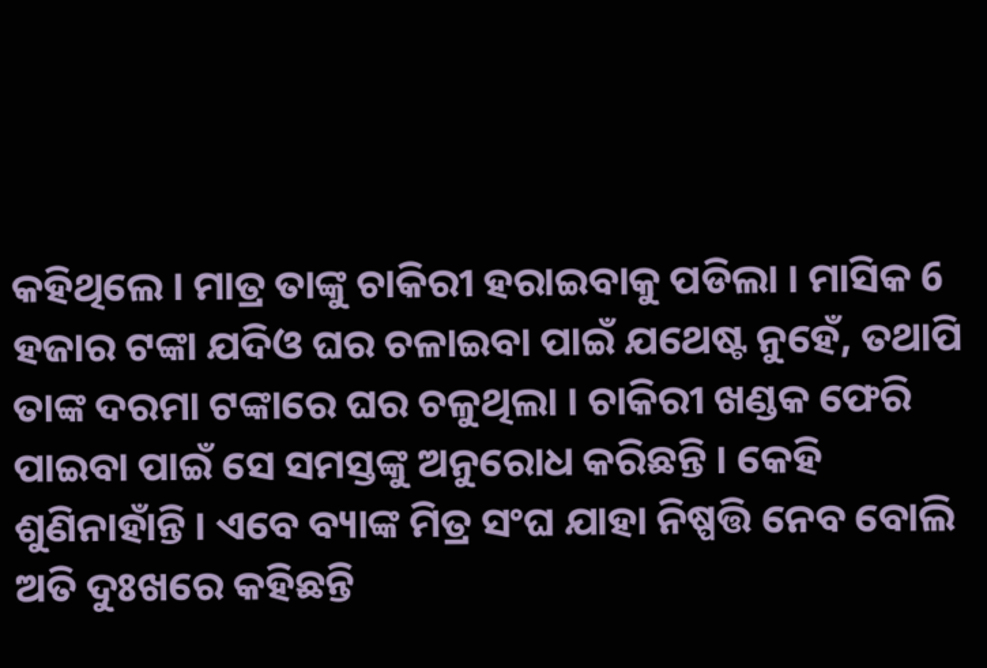କହିଥିଲେ । ମାତ୍ର ତାଙ୍କୁ ଚାକିରୀ ହରାଇବାକୁ ପଡିଲା । ମାସିକ 6 ହଜାର ଟଙ୍କା ଯଦିଓ ଘର ଚଳାଇବା ପାଇଁ ଯଥେଷ୍ଟ ନୁହେଁ, ତଥାପି ତାଙ୍କ ଦରମା ଟଙ୍କାରେ ଘର ଚଳୁଥିଲା । ଚାକିରୀ ଖଣ୍ଡକ ଫେରି ପାଇବା ପାଇଁ ସେ ସମସ୍ତଙ୍କୁ ଅନୁରୋଧ କରିଛନ୍ତି । କେହି ଶୁଣିନାହାଁନ୍ତି । ଏବେ ବ୍ୟାଙ୍କ ମିତ୍ର ସଂଘ ଯାହା ନିଷ୍ପତ୍ତି ନେବ ବୋଲି ଅତି ଦୁଃଖରେ କହିଛନ୍ତି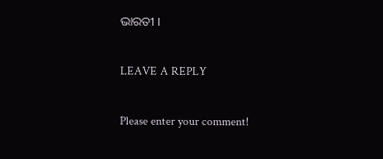ଭାରତୀ ।

LEAVE A REPLY

Please enter your comment!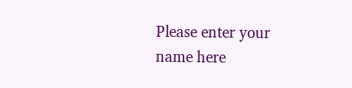Please enter your name here